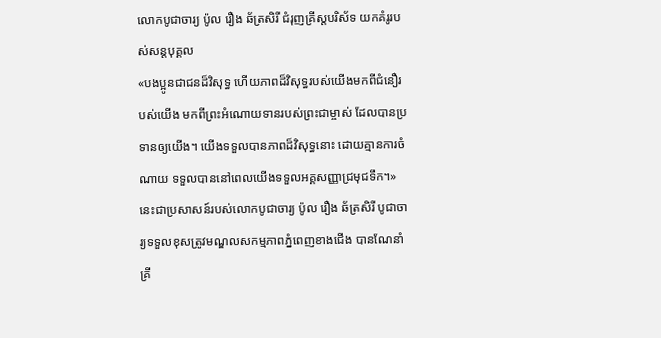លោកបូជាចារ្យ ប៉ូល រឿង ឆ័ត្រសិរី ជំរុញគ្រីស្តបរិស័ទ យកគំរូរបស់សន្តបុគ្គល
«បងប្អូនជាជនដ៏វិសុទ្ធ ហើយភាពដ៏វិសុទ្ធរបស់យើងមកពីជំនឿរបស់យើង មកពីព្រះអំណោយទានរបស់ព្រះជាម្ចាស់ ដែលបានប្រទានឲ្យយើង។ យើងទទួលបានភាពដ៏វិសុទ្ធនោះ ដោយគ្មានការចំណាយ ទទួលបាននៅពេលយើងទទួលអគ្គសញ្ញាជ្រមុជទឹក។» នេះជាប្រសាសន៍របស់លោកបូជាចារ្យ ប៉ូល រឿង ឆ័ត្រសិរី បូជាចារ្យទទួលខុសត្រូវមណ្ឌលសកម្មភាពភ្នំពេញខាងជើង បានណែនាំគ្រី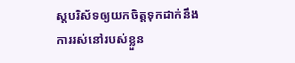ស្តបរិស័ទឲ្យយកចិត្តទុកដាក់នឹងការរស់នៅរបស់ខ្លួន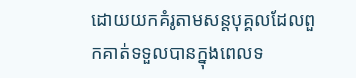ដោយយកគំរូតាមសន្តបុគ្គលដែលពួកគាត់ទទួលបានក្នុងពេលទ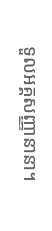ទួលអគ្គសញ្ញានានា។